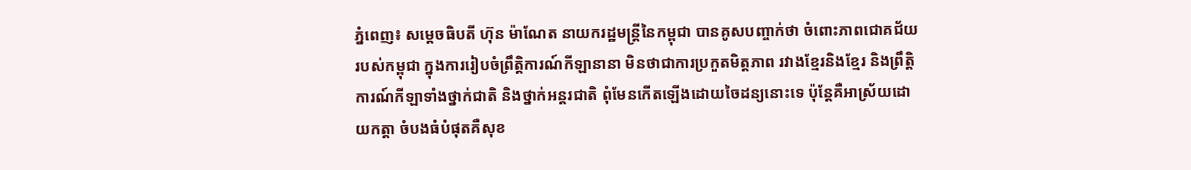ភ្នំពេញ៖ សម្តេចធិបតី ហ៊ុន ម៉ាណែត នាយករដ្ឋមន្ត្រីនៃកម្ពុជា បានគូសបញ្ចាក់ថា ចំពោះភាពជោគជ័យ របស់កម្ពុជា ក្នុងការរៀបចំព្រឹត្តិការណ៍កីឡានានា មិនថាជាការប្រកួតមិត្តភាព រវាងខ្មែរនិងខ្មែរ និងព្រឹត្តិការណ៍កីឡាទាំងថ្នាក់ជាតិ និងថ្នាក់អន្តរជាតិ ពុំមែនកើតឡើងដោយចៃដន្យនោះទេ ប៉ុន្តែគឺអាស្រ័យដោយកត្តា ចំបងធំបំផុតគឺសុខ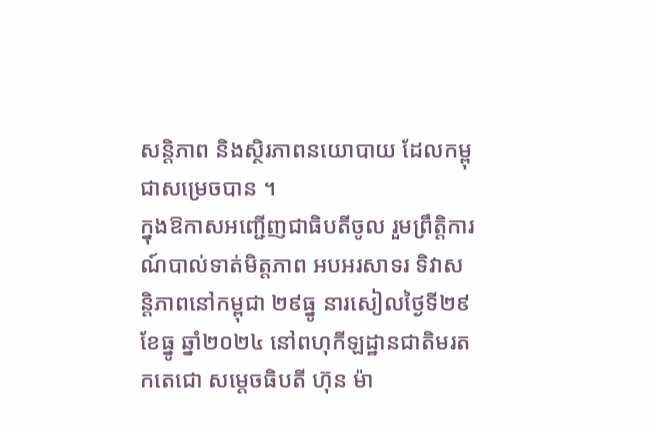សន្តិភាព និងស្ថិរភាពនយោបាយ ដែលកម្ពុជាសម្រេចបាន ។
ក្នុងឱកាសអញ្ជើញជាធិបតីចូល រួមព្រឹត្តិការណ៍បាល់ទាត់មិត្តភាព អបអរសាទរ ទិវាសន្តិភាពនៅកម្ពុជា ២៩ធ្នូ នារសៀលថ្ងៃទី២៩ ខែធ្នូ ឆ្នាំ២០២៤ នៅពហុកីឡដ្ឋានជាតិមរតកតេជោ សម្តេចធិបតី ហ៊ុន ម៉ា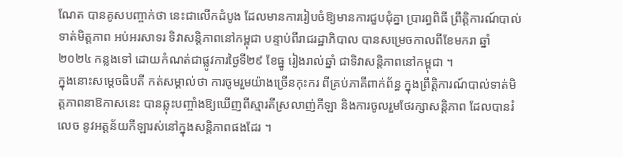ណែត បានគូសបញ្ចាក់ថា នេះជាលើកដំបូង ដែលមានការរៀបចំឱ្យមានការជួបជុំគ្នា ប្រារព្ធពិធី ព្រឹត្តិការណ៍បាល់ទាត់មិត្តភាព អប់អរសាទរ ទិវាសន្តិភាពនៅកម្ពុជា បន្ទាប់ពីរាជរដ្ឋាភិបាល បានសម្រេចកាលពីខែមករា ឆ្នាំ២០២៤ កន្លងទៅ ដោយកំណត់ជាផ្លូវការថ្ងៃទី២៩ ខែធ្នូ រៀងរាល់ឆ្នាំ ជាទិវាសន្តិភាពនៅកម្ពុជា ។
ក្នុងនោះសម្តេចធិបតី កត់សម្គាល់ថា ការចូមរួមយ៉ាងច្រើនកុះករ ពីគ្រប់ភាគីពាក់ព័ន្ធ ក្នុងព្រឹត្តិការណ៍បាល់ទាត់មិត្តភាពនាឱកាសនេះ បានឆ្លុះបញ្ចាំងឱ្យឃើញពីស្មារតីស្រលាញ់កីឡា និងការចូលរួមថែរក្សាសន្តិភាព ដែលបានរំលេច នូវអត្តន័យកីឡារស់នៅក្នុងសន្តិភាពផងដែរ ។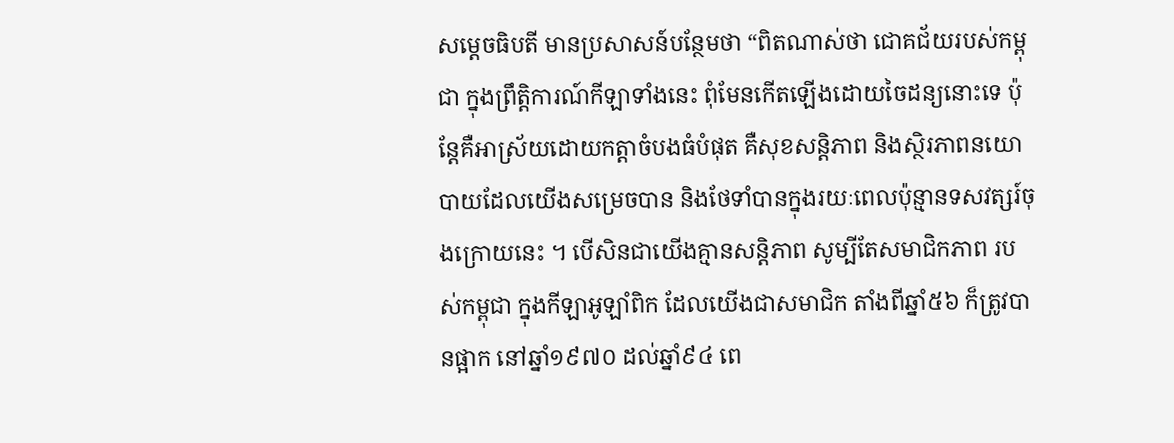សម្តេចធិបតី មានប្រសាសន៍បន្ថែមថា “ពិតណាស់ថា ជោគជ័យរបស់កម្ពុជា ក្នុងព្រឹត្តិការណ៍កីឡាទាំងនេះ ពុំមែនកើតឡើងដោយចៃដន្យនោះទេ ប៉ុន្តែគឺអាស្រ័យដោយកត្តាចំបងធំបំផុត គឺសុខសន្តិភាព និងស្ថិរភាពនយោបាយដែលយើងសម្រេចបាន និងថែទាំបានក្នុងរយៈពេលប៉ុន្មានទសវត្សរ៍ចុងក្រោយនេះ ។ បើសិនជាយើងគ្មានសន្តិភាព សូម្បីតែសមាជិកភាព របស់កម្ពុជា ក្នុងកីឡាអូឡាំពិក ដែលយើងជាសមាជិក តាំងពីឆ្នាំ៥៦ ក៏ត្រូវបានផ្អាក នៅឆ្នាំ១៩៧០ ដល់ឆ្នាំ៩៤ ពេ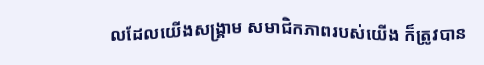លដែលយើងសង្គ្រាម សមាជិកភាពរបស់យើង ក៏ត្រូវបាន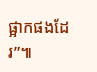ផ្អាកផងដែរ”៕